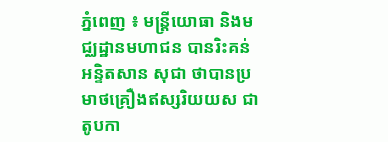ភ្នំពេញ ៖ មន្រ្តីយោធា និងមជ្ឈដ្ឋានមហាជន បានរិះគន់អន្ទិតសាន សុជា ថាបានប្រមាថគ្រឿងឥស្សរិយយស ជាតូបកា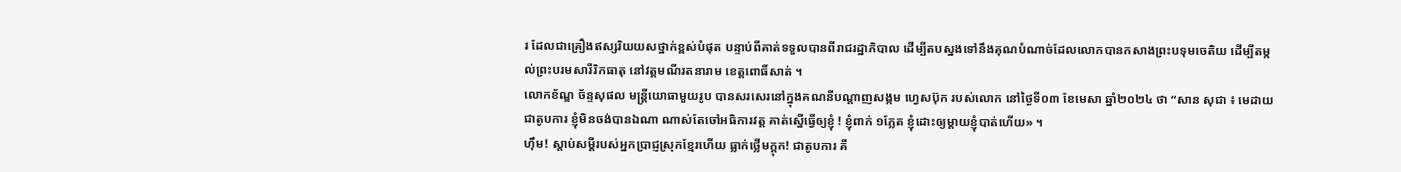រ ដែលជាគ្រឿងឥស្សរិយយសថ្នាក់ខ្ពស់បំផុត បន្ទាប់ពីគាត់ទទួលបានពីរាជរដ្ឋាភិបាល ដើម្បីតបស្នងទៅនឹងគុណបំណាច់ដែលលោកបានកសាងព្រះបទុមចេតិយ ដើម្បីតម្កល់ព្រះបរមសារីរិកធាតុ នៅវត្តមណីរតនារាម ខេត្តពោធិ៍សាត់ ។
លោកខ័ណ្ឌ ច័ន្ទសុផល មន្រ្តីយោធាមួយរូប បានសរសេរនៅក្នុងគណនីបណ្ដាញសង្កម ហ្វេសប៊ុក របស់លោក នៅថ្ងៃទី០៣ ខែមេសា ឆ្នាំ២០២៤ ថា “សាន សុជា ៖ មេដាយជាតូបការ ខ្ញុំមិនចង់បានឯណា ណាស់តែចៅអធិការវត្ត គាត់ស្នើធ្វើឲ្យខ្ញុំ ! ខ្ញុំពាក់ ១ភ្លែត ខ្ញុំដោះឲ្យម្តាយខ្ញុំបាត់ហើយ» ។
ហ៊ឹម! ស្តាប់សម្តីរបស់អ្នកប្រាជ្ញស្រុកខ្មែរហើយ ធ្លាក់ថ្លើមក្តុក! ជាតូបការ គឺ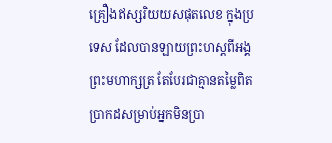គ្រឿងឥស្សរិយយសផុតលេខ ក្នុងប្រទេស ដែលបានឡាយព្រះហស្តពីអង្គព្រះមហាក្សត្រ តែបែរជាគ្មានតម្លៃពិតប្រាកដសម្រាប់អ្នកមិនប្រា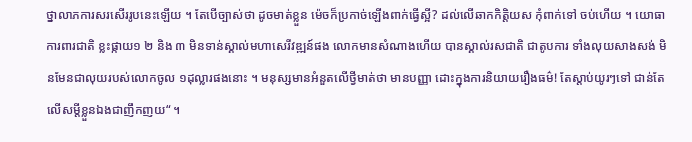ថ្នាលាភការសរសើររូបនេះឡើយ ។ តែបើច្បាស់ថា ដូចមាត់ខ្លួន ម៉េចក៏ប្រកាច់ឡើងពាក់ធ្វើស្អី? ដល់លើឆាកកិត្តិយស កុំពាក់ទៅ ចប់ហើយ ។ យោធាការពារជាតិ ខ្លះផ្កាយ១ ២ និង ៣ មិនទាន់ស្គាល់មហាសេរីវឌ្ឍន៍ផង លោកមានសំណាងហើយ បានស្គាល់រសជាតិ ជាតូបការ ទាំងលុយសាងសង់ មិនមែនជាលុយរបស់លោកចូល ១ដុល្លារផងនោះ ។ មនុស្សមានអំនួតលើថ្វីមាត់ថា មានបញ្ញា ដោះក្នុងការនិយាយរឿងធម៌! តែស្តាប់យូរៗទៅ ជាន់តែលើសម្តីខ្លួនឯងជាញឹកញយ“ ។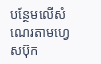បន្ថែមលើសំណេរតាមហ្វេសប៊ុក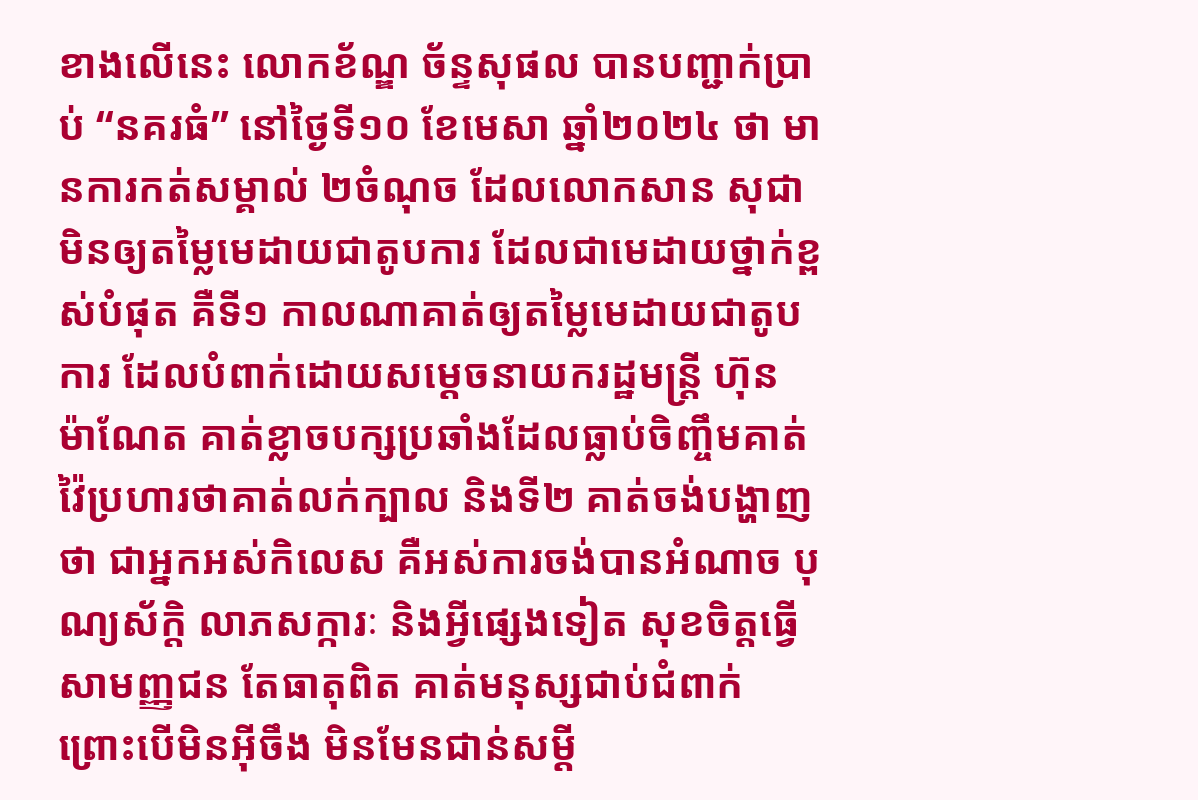ខាងលើនេះ លោកខ័ណ្ឌ ច័ន្ទសុផល បានបញ្ជាក់ប្រាប់ “នគរធំ” នៅថ្ងៃទី១០ ខែមេសា ឆ្នាំ២០២៤ ថា មានការកត់សម្គាល់ ២ចំណុច ដែលលោកសាន សុជា មិនឲ្យតម្លៃមេដាយជាតូបការ ដែលជាមេដាយថ្នាក់ខ្ពស់បំផុត គឺទី១ កាលណាគាត់ឲ្យតម្លៃមេដាយជាតូបការ ដែលបំពាក់ដោយសម្ដេចនាយករដ្ឋមន្រ្តី ហ៊ុន ម៉ាណែត គាត់ខ្លាចបក្សប្រឆាំងដែលធ្លាប់ចិញ្ចឹមគាត់ វ៉ៃប្រហារថាគាត់លក់ក្បាល និងទី២ គាត់ចង់បង្ហាញថា ជាអ្នកអស់កិលេស គឺអស់ការចង់បានអំណាច បុណ្យស័ក្ដិ លាភសក្ការៈ និងអ្វីផ្សេងទៀត សុខចិត្តធ្វើសាមញ្ញជន តែធាតុពិត គាត់មនុស្សជាប់ជំពាក់ ព្រោះបើមិនអ៊ីចឹង មិនមែនជាន់សម្ដី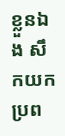ខ្លួនឯង សឹកយកប្រព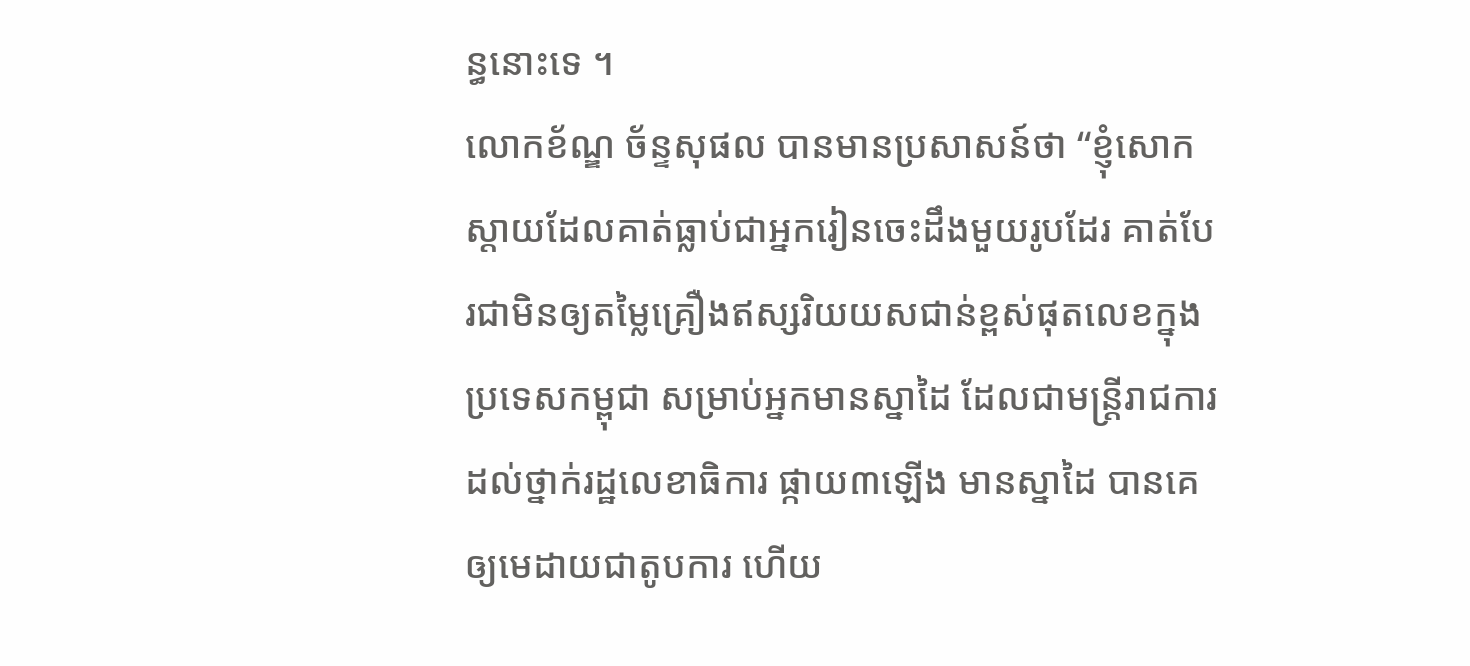ន្ធនោះទេ ។
លោកខ័ណ្ឌ ច័ន្ទសុផល បានមានប្រសាសន៍ថា “ខ្ញុំសោកស្ដាយដែលគាត់ធ្លាប់ជាអ្នករៀនចេះដឹងមួយរូបដែរ គាត់បែរជាមិនឲ្យតម្លៃគ្រឿងឥស្សរិយយសជាន់ខ្ពស់ផុតលេខក្នុងប្រទេសកម្ពុជា សម្រាប់អ្នកមានស្នាដៃ ដែលជាមន្រ្តីរាជការ ដល់ថ្នាក់រដ្ឋលេខាធិការ ផ្កាយ៣ឡើង មានស្នាដៃ បានគេឲ្យមេដាយជាតូបការ ហើយ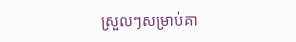ស្រួលៗសម្រាប់គា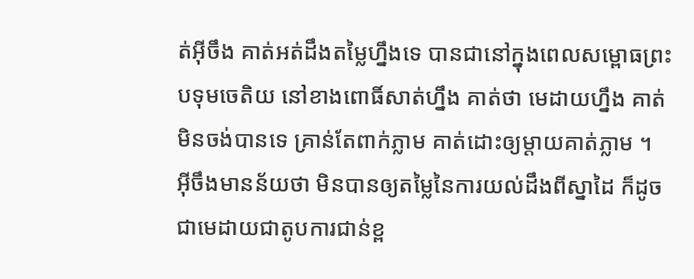ត់អ៊ីចឹង គាត់អត់ដឹងតម្លៃហ្នឹងទេ បានជានៅក្នុងពេលសម្ពោធព្រះបទុមចេតិយ នៅខាងពោធិ៍សាត់ហ្នឹង គាត់ថា មេដាយហ្នឹង គាត់មិនចង់បានទេ គ្រាន់តែពាក់ភ្លាម គាត់ដោះឲ្យម្ដាយគាត់ភ្លាម ។ អ៊ីចឹងមានន័យថា មិនបានឲ្យតម្លៃនៃការយល់ដឹងពីស្នាដៃ ក៏ដូចជាមេដាយជាតូបការជាន់ខ្ព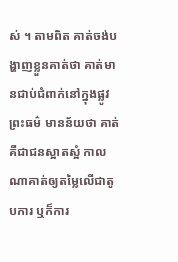ស់ ។ តាមពិត គាត់ចង់បង្ហាញខ្លួនគាត់ថា គាត់មានជាប់ជំពាក់នៅក្នុងផ្លូវព្រះធម៌ មានន័យថា គាត់គឺជាជនស្អាតស្អំ កាលណាគាត់ឲ្យតម្លៃលើជាតូបការ ឬក៏ការ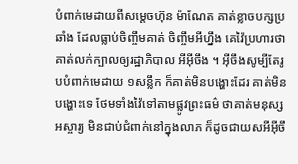បំពាក់មេដាយពីសម្ដេចហ៊ុន ម៉ាណែត គាត់ខ្លាចបក្សប្រឆាំង ដែលធ្លាប់ចិញ្ចឹមគាត់ ចិញ្ចឹមអីហ្នឹង គេវ៉ៃប្រហារថា គាត់លក់ក្បាលឲ្យរដ្ឋាភិបាល អីអ៊ីចឹង ។ អ៊ីចឹងសូម្បីតែរូបបំពាក់មេដាយ ១សន្លឹក ក៏គាត់មិនបង្ហោះដែរ គាត់មិនបង្ហោះទេ ថែមទាំងវ៉ៃទៅតាមផ្លូវព្រះធម៌ ថាគាត់មនុស្សអស្ចារ្យ មិនជាប់ជំពាក់នៅក្នុងលាភ ក៏ដូចជាយសអីអ៊ីចឹ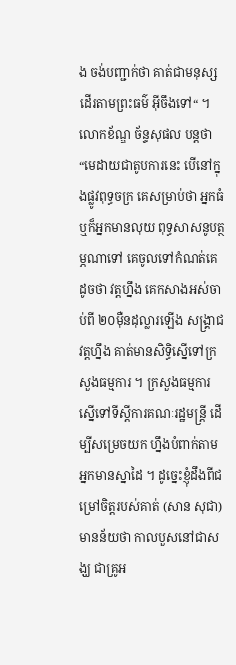ង ចង់បញ្ជាក់ថា គាត់ជាមនុស្សដើរតាមព្រះធម៌ អ៊ីចឹងទៅ“ ។
លោកខ័ណ្ឌ ច័ន្ទសុផល បន្តថា “មេដាយជាតូបការនេះ បើនៅក្នុងផ្លូវពុទ្ធចក្រ គេសម្រាប់ថា អ្នកធំ ឬក៏អ្នកមានលុយ ពុទ្ធសាសនូបត្ថម្ភណាទៅ គេចូលទៅកំណត់គេ ដូចថា វត្តហ្នឹង គេកសាងអស់ចាប់ពី ២០ម៉ឺនដុល្លារឡើង សង្រ្គាជវត្តហ្នឹង គាត់មានសិទ្ធិស្នើទៅក្រសួងធម្មការ ។ ក្រសួងធម្មការ ស្នើទៅទីស្ដីការគណៈរដ្ឋមន្រ្តី ដើម្បីសម្រេចយក ហ្នឹងបំពាក់តាមអ្នកមានស្នាដៃ ។ ដូច្នេះខ្ញុំដឹងពីជម្រៅចិត្តរបស់គាត់ (សាន សុជា) មានន័យថា កាលបួសនៅជាសង្ឃ ជាគ្រូអ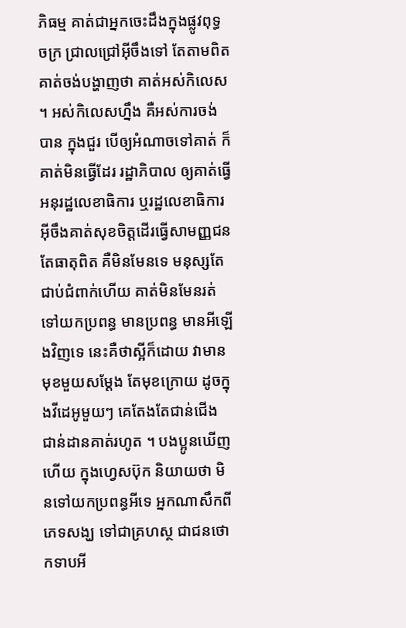ភិធម្ម គាត់ជាអ្នកចេះដឹងក្នុងផ្លូវពុទ្ធចក្រ ជ្រាលជ្រៅអ៊ីចឹងទៅ តែតាមពិត គាត់ចង់បង្ហាញថា គាត់អស់កិលេស ។ អស់កិលេសហ្នឹង គឺអស់ការចង់បាន ក្នុងជួរ បើឲ្យអំណាចទៅគាត់ ក៏គាត់មិនធ្វើដែរ រដ្ឋាភិបាល ឲ្យគាត់ធ្វើអនុរដ្ឋលេខាធិការ ឬរដ្ឋលេខាធិការ អ៊ីចឹងគាត់សុខចិត្តដើរធ្វើសាមញ្ញជន តែធាតុពិត គឺមិនមែនទេ មនុស្សតែជាប់ជំពាក់ហើយ គាត់មិនមែនរត់ទៅយកប្រពន្ធ មានប្រពន្ធ មានអីឡើងវិញទេ នេះគឺថាស្អីក៏ដោយ វាមានមុខមួយសម្ដែង តែមុខក្រោយ ដូចក្នុងវីដេអូមួយៗ គេតែងតែជាន់ជើង ជាន់ដានគាត់រហូត ។ បងប្អូនឃើញហើយ ក្នុងហ្វេសប៊ុក និយាយថា មិនទៅយកប្រពន្ធអីទេ អ្នកណាសឹកពីភេទសង្ឃ ទៅជាគ្រហស្ថ ជាជនថោកទាបអី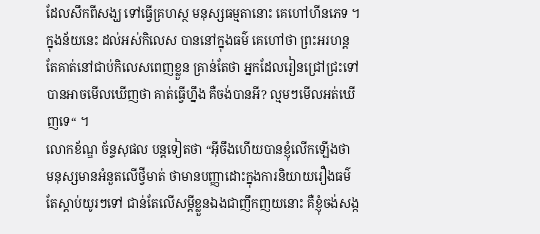ដែលសឹកពីសង្ឃ ទៅធ្វើគ្រហស្ថ មនុស្សធម្មតានោះ គេហៅហីនភេទ ។ ក្នុងន័យនេះ ដល់អស់កិលេស បាននៅក្នុងធម៌ គេហៅថា ព្រះអរហន្ត តែគាត់នៅជាប់កិលេសពេញខ្លួន គ្រាន់តែថា អ្នកដែលរៀនជ្រៅជ្រះទៅ បានអាចមើលឃើញថា គាត់ធ្វើហ្នឹង គឺចង់បានអី? ល្មមៗមើលអត់ឃើញទេ“ ។
លោកខ័ណ្ឌ ច័ន្ទសុផល បន្តទៀតថា “អ៊ីចឹងហើយបានខ្ញុំលើកឡើងថា មនុស្សមានអំនួតលើថ្វីមាត់ ថាមានបញ្ញាដោះក្នុងការនិយាយរឿងធម៌ តែស្តាប់យូរៗទៅ ជាន់តែលើសម្តីខ្លួនឯងជាញឹកញយនោះ គឺខ្ញុំចង់សង្ក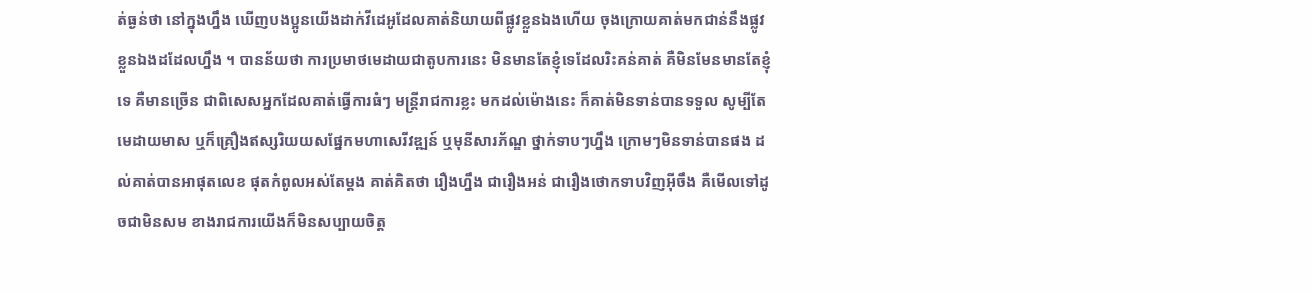ត់ធ្ងន់ថា នៅក្នុងហ្នឹង ឃើញបងប្អូនយើងដាក់វីដេអូដែលគាត់និយាយពីផ្លូវខ្លួនឯងហើយ ចុងក្រោយគាត់មកជាន់នឹងផ្លូវខ្លួនឯងដដែលហ្នឹង ។ បានន័យថា ការប្រមាថមេដាយជាតូបការនេះ មិនមានតែខ្ញុំទេដែលរិះគន់គាត់ គឺមិនមែនមានតែខ្ញុំទេ គឺមានច្រើន ជាពិសេសអ្នកដែលគាត់ធ្វើការធំៗ មន្រ្តីរាជការខ្លះ មកដល់ម៉ោងនេះ ក៏គាត់មិនទាន់បានទទួល សូម្បីតែមេដាយមាស ឬក៏គ្រឿងឥស្សរិយយសផ្នែកមហាសេរីវឌ្ឍន៍ ឬមុនីសារភ័ណ្ឌ ថ្នាក់ទាបៗហ្នឹង ក្រោមៗមិនទាន់បានផង ដល់គាត់បានអាផុតលេខ ផុតកំពូលអស់តែម្ដង គាត់គិតថា រឿងហ្នឹង ជារឿងអន់ ជារឿងថោកទាបវិញអ៊ីចឹង គឺមើលទៅដូចជាមិនសម ខាងរាជការយើងក៏មិនសប្បាយចិត្ត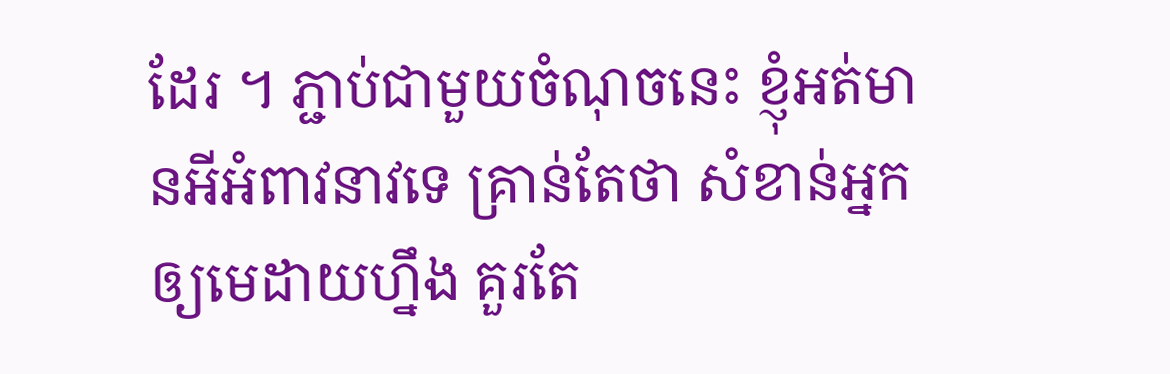ដែរ ។ ភ្ជាប់ជាមួយចំណុចនេះ ខ្ញុំអត់មានអីអំពាវនាវទេ គ្រាន់តែថា សំខាន់អ្នកឲ្យមេដាយហ្នឹង គួរតែ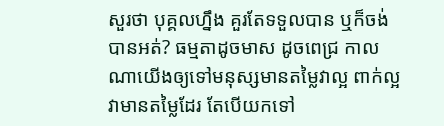សួរថា បុគ្គលហ្នឹង គួរតែទទួលបាន ឬក៏ចង់បានអត់? ធម្មតាដូចមាស ដូចពេជ្រ កាលណាយើងឲ្យទៅមនុស្សមានតម្លៃវាល្អ ពាក់ល្អ វាមានតម្លៃដែរ តែបើយកទៅ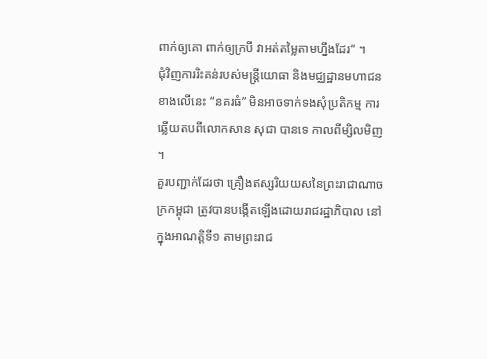ពាក់ឲ្យគោ ពាក់ឲ្យក្របី វាអត់តម្លៃតាមហ្នឹងដែរ“ ។
ជុំវិញការរិះគន់របស់មន្រ្តីយោធា និងមជ្ឈដ្ឋានមហាជន ខាងលើនេះ “នគរធំ” មិនអាចទាក់ទងសុំប្រតិកម្ម ការឆ្លើយតបពីលោកសាន សុជា បានទេ កាលពីម្សិលមិញ ។
គួរបញ្ជាក់ដែរថា គ្រឿងឥស្សរិយយសនៃព្រះរាជាណាចក្រកម្ពុជា ត្រូវបានបង្កើតឡើងដោយរាជរដ្ឋាភិបាល នៅក្នុងអាណត្តិទី១ តាមព្រះរាជ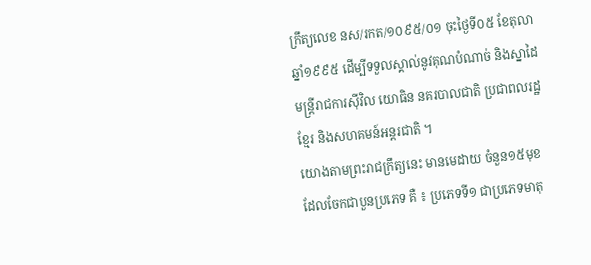ក្រឹត្យលេខ នស/រកត/១០៩៥/០១ ចុះថ្ងៃទី០៥ ខែតុលា ឆ្នាំ១៩៩៥ ដើម្បីទទួលស្គាល់នូវគុណបំណាច់ និងស្នាដៃមន្ត្រីរាជការស៊ីវិល យោធិន នគរបាលជាតិ ប្រជាពលរដ្ឋខ្មែរ និងសហគមន៍អន្តរជាតិ ។
យោងតាមព្រះរាជក្រឹត្យនេះ មានមេដាយ ចំនួន១៥មុខ ដែលចែកជាបួនប្រភេទ គឺ ៖ ប្រភេទទី១ ជាប្រភេទមាតុ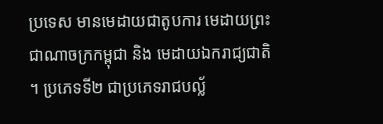ប្រទេស មានមេដាយជាតូបការ មេដាយព្រះជាណាចក្រកម្ពុជា និង មេដាយឯករាជ្យជាតិ ។ ប្រភេទទី២ ជាប្រភេទរាជបល្ល័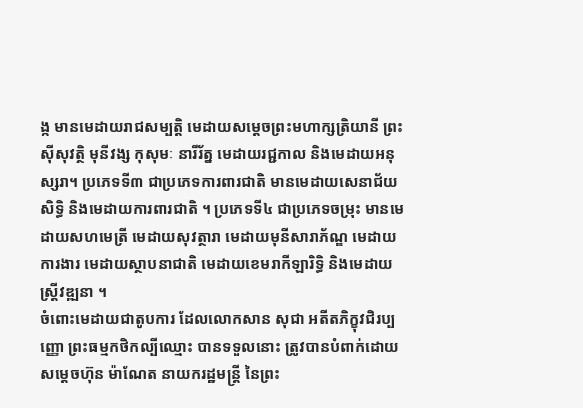ង្ក មានមេដាយរាជសម្បត្តិ មេដាយសម្តេចព្រះមហាក្សត្រិយានី ព្រះស៊ីសុវត្ថិ មុនីវង្ស កុសុមៈ នារីរ័ត្ន មេដាយរជ្ជកាល និងមេដាយអនុស្សរា។ ប្រភេទទី៣ ជាប្រភេទការពារជាតិ មានមេដាយសេនាជ័យសិទ្ធិ និងមេដាយការពារជាតិ ។ ប្រភេទទី៤ ជាប្រភេទចម្រុះ មានមេដាយសហមេត្រី មេដាយសុវត្ថារា មេដាយមុនីសារាភ័ណ្ឌ មេដាយការងារ មេដាយស្ថាបនាជាតិ មេដាយខេមរាកីឡារិទ្ធិ និងមេដាយស្ត្រីវឌ្ឍនា ។
ចំពោះមេដាយជាតូបការ ដែលលោកសាន សុជា អតីតភិក្ខុវជិរប្បញ្ញោ ព្រះធម្មកថិកល្បីឈ្មោះ បានទទួលនោះ ត្រូវបានបំពាក់ដោយសម្តេចហ៊ុន ម៉ាណែត នាយករដ្ឋមន្ត្រី នៃព្រះ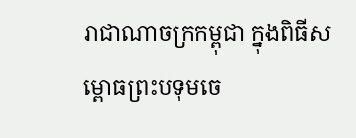រាជាណាចក្រកម្ពុជា ក្នុងពិធីសម្ពោធព្រះបទុមចេ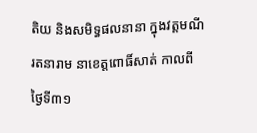តិយ និងសមិទ្ធផលនានា ក្នុងវត្តមណីរតនារាម នាខេត្តពោធិ៍សាត់ កាលពីថ្ងៃទី៣១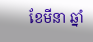ខែមីនា ឆ្នាំ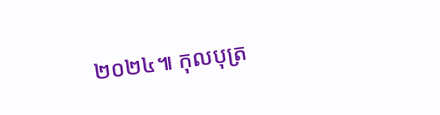២០២៤៕ កុលបុត្រ